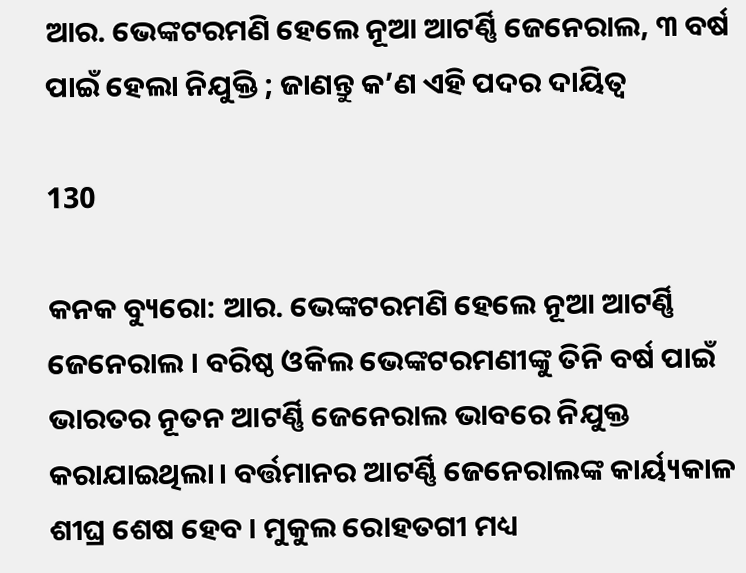ଆର. ଭେଙ୍କଟରମଣି ହେଲେ ନୂଆ ଆଟର୍ଣ୍ଣି ଜେନେରାଲ, ୩ ବର୍ଷ ପାଇଁ ହେଲା ନିଯୁକ୍ତି ; ଜାଣନ୍ତୁ କ’ଣ ଏହି ପଦର ଦାୟିତ୍ୱ

130

କନକ ବ୍ୟୁରୋ: ଆର. ଭେଙ୍କଟରମଣି ହେଲେ ନୂଆ ଆଟର୍ଣ୍ଣି ଜେନେରାଲ । ବରିଷ୍ଠ ଓକିଲ ଭେଙ୍କଟରମଣୀଙ୍କୁ ତିନି ବର୍ଷ ପାଇଁ ଭାରତର ନୂତନ ଆଟର୍ଣ୍ଣି ଜେନେରାଲ ଭାବରେ ନିଯୁକ୍ତ କରାଯାଇଥିଲା। ବର୍ତ୍ତମାନର ଆଟର୍ଣ୍ଣି ଜେନେରାଲଙ୍କ କାର୍ୟ୍ୟକାଳ ଶୀଘ୍ର ଶେଷ ହେବ । ମୁକୁଲ ରୋହତଗୀ ମଧ୍ୟ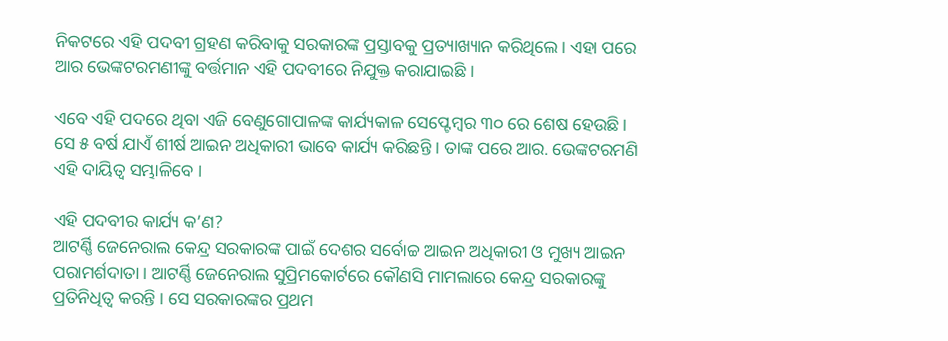ନିକଟରେ ଏହି ପଦବୀ ଗ୍ରହଣ କରିବାକୁ ସରକାରଙ୍କ ପ୍ରସ୍ତାବକୁ ପ୍ରତ୍ୟାଖ୍ୟାନ କରିଥିଲେ। ଏହା ପରେ ଆର ଭେଙ୍କଟରମଣୀଙ୍କୁ ବର୍ତ୍ତମାନ ଏହି ପଦବୀରେ ନିଯୁକ୍ତ କରାଯାଇଛି ।

ଏବେ ଏହି ପଦରେ ଥିବା ଏଜି ବେଣୁଗୋପାଳଙ୍କ କାର୍ଯ୍ୟକାଳ ସେପ୍ଟେମ୍ବର ୩୦ ରେ ଶେଷ ହେଉଛି । ସେ ୫ ବର୍ଷ ଯାଏଁ ଶୀର୍ଷ ଆଇନ ଅଧିକାରୀ ଭାବେ କାର୍ଯ୍ୟ କରିଛନ୍ତି । ତାଙ୍କ ପରେ ଆର. ଭେଙ୍କଟରମଣି ଏହି ଦାୟିତ୍ୱ ସମ୍ଭାଳିବେ ।

ଏହି ପଦବୀର କାର୍ଯ୍ୟ କ’ଣ?
ଆଟର୍ଣ୍ଣି ଜେନେରାଲ କେନ୍ଦ୍ର ସରକାରଙ୍କ ପାଇଁ ଦେଶର ସର୍ବୋଚ୍ଚ ଆଇନ ଅଧିକାରୀ ଓ ମୁଖ୍ୟ ଆଇନ ପରାମର୍ଶଦାତା । ଆଟର୍ଣ୍ଣି ଜେନେରାଲ ସୁପ୍ରିମକୋର୍ଟରେ କୌଣସି ମାମଲାରେ କେନ୍ଦ୍ର ସରକାରଙ୍କୁ ପ୍ରତିନିଧିତ୍ୱ କରନ୍ତି । ସେ ସରକାରଙ୍କର ପ୍ରଥମ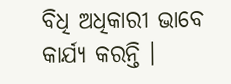ବିଧି ଅଧିକାରୀ ଭାବେ କାର୍ଯ୍ୟ କରନ୍ତି ।